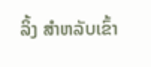ລິ້ງ ສຳຫລັບເຂົ້າ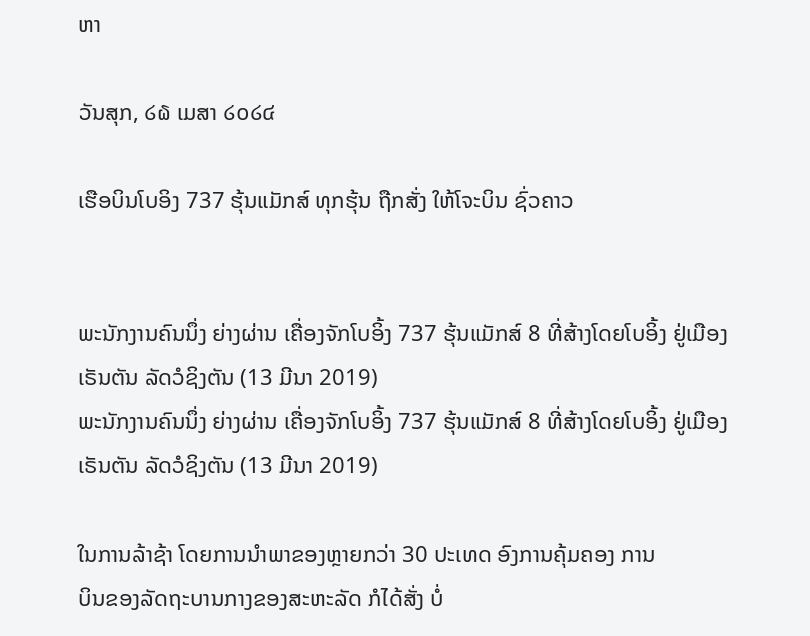ຫາ

ວັນສຸກ, ໒໖ ເມສາ ໒໐໒໔

ເຮືອບິນໂບອິງ 737 ຮຸ້ນແມັກສ໌ ທຸກຮຸ້ນ ຖືກສັ່ງ ໃຫ້ໂຈະບິນ ຊົ່ວຄາວ


ພະນັກງານຄົນນຶ່ງ ຍ່າງຜ່ານ ເຄື່ອງຈັກໂບອິ້ງ 737 ຮຸ້ນແມັກສ໌ 8 ທີ່ສ້າງໂດຍໂບອິ້ງ ຢູ່ເມືອງເຣັນຕັນ ລັດວໍຊິງຕັນ (13 ມີນາ 2019)
ພະນັກງານຄົນນຶ່ງ ຍ່າງຜ່ານ ເຄື່ອງຈັກໂບອິ້ງ 737 ຮຸ້ນແມັກສ໌ 8 ທີ່ສ້າງໂດຍໂບອິ້ງ ຢູ່ເມືອງເຣັນຕັນ ລັດວໍຊິງຕັນ (13 ມີນາ 2019)

ໃນການລ້າຊ້າ ໂດຍການນຳພາຂອງຫຼາຍກວ່າ 30 ປະເທດ ອົງການຄຸ້ມຄອງ ການ
ບິນຂອງລັດຖະບານກາງຂອງສະຫະລັດ ກໍໄດ້ສັ່ງ ບໍ່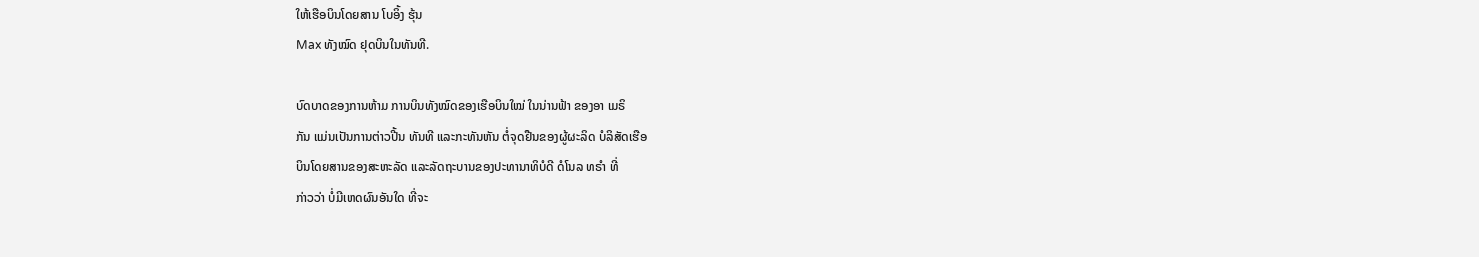ໃຫ້ເຮືອບິນໂດຍສານ ໂບອິ້ງ ຮຸ້ນ
Max ທັງໝົດ ຢຸດບິນໃນທັນທີ.

ບົດບາດຂອງການຫ້າມ ການບິນທັງໝົດຂອງເຮືອບິນໃໝ່ ໃນນ່ານຟ້າ ຂອງອາ ເມຣິ
ກັນ ແມ່ນເປັນການຕ່າວປີ້ນ ທັນທີ ແລະກະທັນຫັນ ຕໍ່ຈຸດຢືນຂອງຜູ້ຜະລິດ ບໍລິສັດເຮືອ
ບິນໂດຍສານຂອງສະຫະລັດ ແລະລັດຖະບານຂອງປະທານາທິບໍດີ ດໍໂນລ ທຣຳ ທີ່
ກ່າວວ່າ ບໍ່ມີເຫດຜົນອັນໃດ ທີ່ຈະ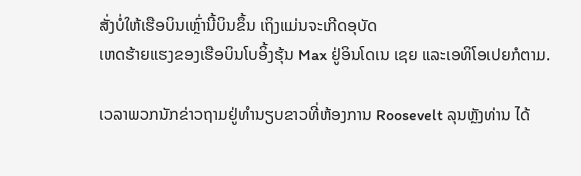ສັ່ງບໍ່ໃຫ້ເຮືອບິນເຫຼົ່ານີ້ບິນຂຶ້ນ ເຖິງແມ່ນຈະເກີດອຸບັດ
ເຫດຮ້າຍແຮງຂອງເຮືອບິນໂບອິ້ງຮຸ້ນ Max ຢູ່ອິນໂດເນ ເຊຍ ແລະເອທິໂອເປຍກໍຕາມ.

ເວລາພວກນັກຂ່າວຖາມຢູ່ທຳນຽບຂາວທີ່ຫ້ອງການ Roosevelt ລຸນຫຼັງທ່ານ ໄດ້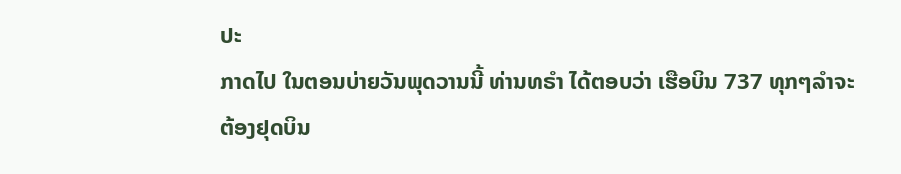ປະ
ກາດໄປ ໃນຕອນບ່າຍວັນພຸດວານນີ້ ທ່ານທຣຳ ໄດ້ຕອບວ່າ ເຮືອບິນ 737 ທຸກໆລຳຈະ
ຕ້ອງຢຸດບິນ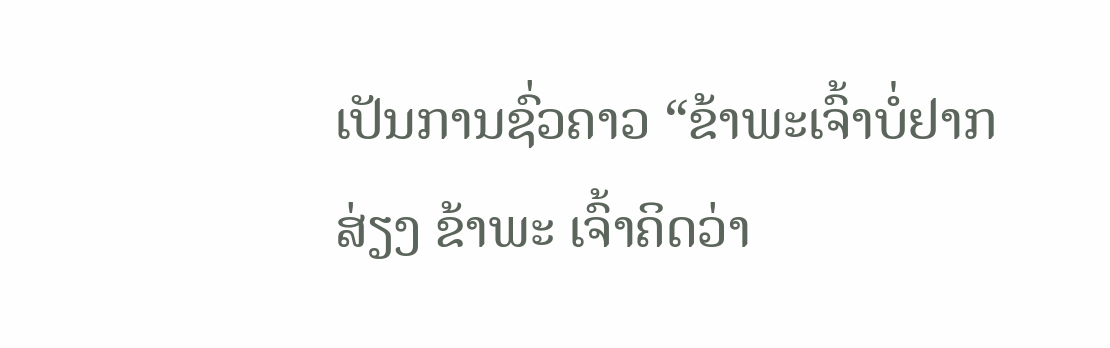ເປັນການຊົ່ວຄາວ “ຂ້າພະເຈົ້າບໍ່ຢາກສ່ຽງ ຂ້າພະ ເຈົ້າຄິດວ່າ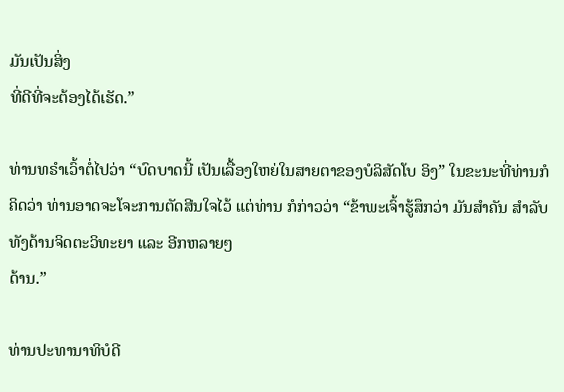ມັນເປັນສິ່ງ
ທີ່ດີທີ່ຈະຕ້ອງໄດ້ເຮັດ.”

ທ່ານທຣຳເວົ້າຕໍ່ໄປວ່າ “ບົດບາດນີ້ ເປັນເລື້ອງໃຫຍ່ໃນສາຍຕາຂອງບໍລິສັດໂບ ອິງ” ໃນຂະນະທີ່ທ່ານກໍຄິດວ່າ ທ່ານອາດຈະໂຈະການຕັດສີນໃຈໄວ້ ແຕ່ທ່ານ ກໍກ່າວວ່າ “ຂ້າພະເຈົ້າຮູ້ສຶກວ່າ ມັນສຳຄັນ ສຳລັບທັງດ້ານຈິດຕະວິທະຍາ ແລະ ອີກຫລາຍໆ
ດ້ານ.”

ທ່ານປະທານາທິບໍດີ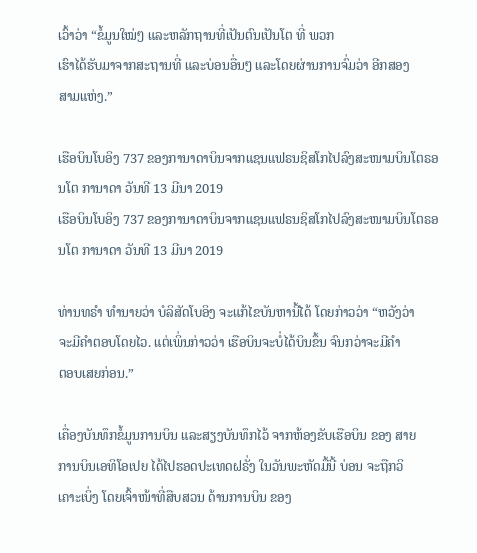ເວົ້າວ່າ “ຂໍ້ມູນໃໝ່ໆ ແລະຫລັກຖານທີ່ເປັນຕົນເປັນໂຕ ທີ່ ພວກ
ເຮົາໄດ້ຮັບມາຈາກສະຖານທີ່ ແລະບ່ອນອື່ນໆ ແລະໂດຍຜ່ານການຈົ່ມວ່າ ອີກສອງ
ສາມແຫ່ງ.”

ເຮືອບິນໂບອິງ 737 ຂອງການາດາບິນຈາກແຊນແຟຣນຊິສໂກໄປລົງສະໜາມບິນໂຕຣອນໂຕ ການາດາ ວັນທີ 13 ມີນາ 2019
ເຮືອບິນໂບອິງ 737 ຂອງການາດາບິນຈາກແຊນແຟຣນຊິສໂກໄປລົງສະໜາມບິນໂຕຣອນໂຕ ການາດາ ວັນທີ 13 ມີນາ 2019

ທ່ານທຣຳ ທຳນາຍວ່າ ບໍລິສັດໂບອິງ ຈະແກ້ໄຂບັນຫານີ້ໄດ້ ໂດຍກ່າວວ່າ “ຫວັງວ່າ
ຈະມີຄຳຕອບໂດຍໄວ. ແຕ່ເພິ່ນກ່າວວ່າ ເຮືອບິນຈະບໍ່ໄດ້ບິນຂຶ້ນ ຈົນກວ່າຈະມີຄຳ
ຕອບເສຍກ່ອນ.”

ເຄື່ອງບັນທຶກຂໍ້ມູນການບິນ ແລະສຽງບັນທຶກໄວ້ ຈາກຫ້ອງຂັບເຮືອບິນ ຂອງ ສາຍ
ການບິນເອທິໂອເປຍ ໄດ້ໄປຮອດປະເທດຝຣັ່ງ ໃນວັນພະຫັດມື້ນີ້ ບ່ອນ ຈະຖືກວິ
ເຄາະເບິ່ງ ໂດຍເຈົ້າໜ້າທີ່ສືບສວນ ດ້ານການບິນ ຂອງ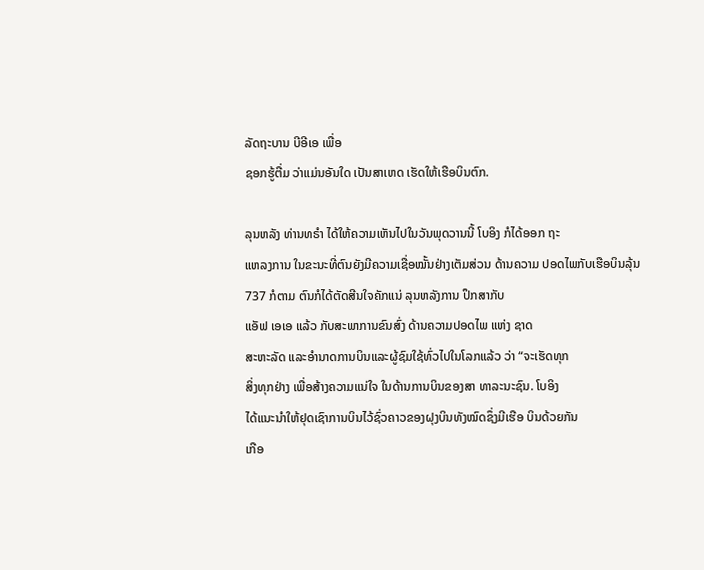ລັດຖະບານ ບີອີເອ ເພື່ອ
ຊອກຮູ້ຕື່ມ ວ່າແມ່ນອັນໃດ ເປັນສາເຫດ ເຮັດໃຫ້ເຮືອບິນຕົກ.

ລຸນຫລັງ ທ່ານທຣຳ ໄດ້ໃຫ້ຄວາມເຫັນໄປໃນວັນພຸດວານນີ້ ໂບອິງ ກໍໄດ້ອອກ ຖະ
ແຫລງການ ໃນຂະນະທີ່ຕົນຍັງມີຄວາມເຊື່ອໝັ້ນຢ່າງເຕັມສ່ວນ ດ້ານຄວາມ ປອດໄພກັບເຮືອບິນລຸ້ນ 737 ກໍຕາມ ຕົນກໍໄດ້ຕັດສີນໃຈຄັກແນ່ ລຸນຫລັງການ ປຶກສາກັບ
ແອັຟ ເອເອ ແລ້ວ ກັບສະພາການຂົນສົ່ງ ດ້ານຄວາມປອດໄພ ແຫ່ງ ຊາດ
ສະຫະລັດ ແລະອຳນາດການບິນແລະຜູ້ຊົມໃຊ້ທົ່ວໄປໃນໂລກແລ້ວ ວ່າ “ຈະເຮັດທຸກ
ສິ່ງທຸກຢ່າງ ເພື່ອສ້າງຄວາມແນ່ໃຈ ໃນດ້ານການບິນຂອງສາ ທາລະນະຊົນ. ໂບອິງ
ໄດ້ແນະນຳໃຫ້ຢຸດເຊົາການບິນໄວ້ຊົ່ວຄາວຂອງຝຸງບິນທັງໝົດຊຶ່ງມີເຮືອ ບິນດ້ວຍກັນ
ເກືອ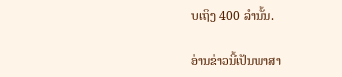ບເຖິງ 400 ລຳນັ້ນ.

ອ່ານຂ່າວນີ້ເປັນພາສາ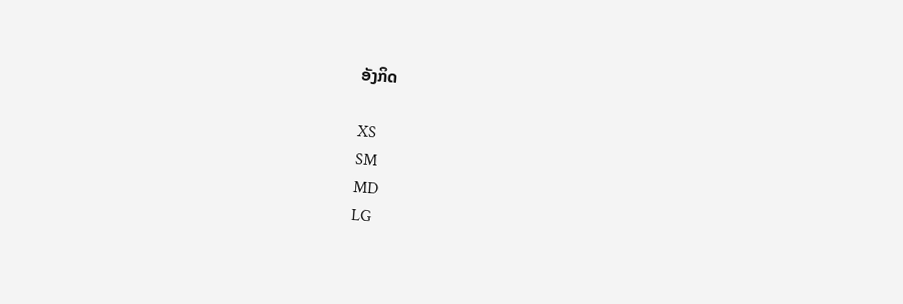ອັງກິດ

XS
SM
MD
LG